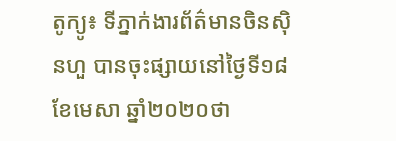តូក្យូ៖ ទីភ្នាក់ងារព័ត៌មានចិនស៊ិនហួ បានចុះផ្សាយនៅថ្ងៃទី១៨ ខែមេសា ឆ្នាំ២០២០ថា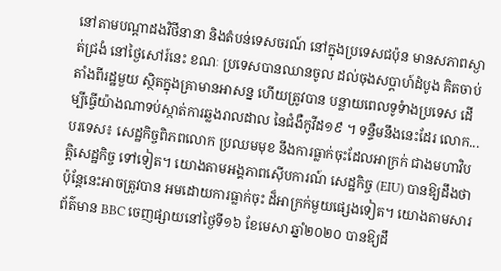នៅតាមបណ្តាដងវិថីនានា និងតំបន់ទេសចរណ៍ នៅក្នុងប្រទេសជប៉ុន មានសភាពស្ងាត់ជ្រងំ នៅថ្ងៃសៅរ៍នេះ ខណៈ ប្រទេសបានឈានចូល ដល់ចុងសប្តាហ៍ដំបូង គិតចាប់តាំងពីរដ្ឋមួយ ស្ថិតក្នុងគ្រាមានអាសន្ន ហើយត្រូវបាន បន្លាយពេលទូទំាងប្រទេស ដើម្បីធ្វើយ៉ាងណាទប់ស្កាត់ការឆ្លងរាលដាល នៃជំងឺកូវីដ១៩ ។ ទន្ទឺមនឹងនេះដែរ លោក...
បរទេស៖ សេដ្ឋកិច្ចពិភពលោក ប្រឈមមុខ នឹងការធ្លាក់ចុះដែលអាក្រក់ ជាងមហាវិបត្តិសេដ្ឋកិច្ច ទៅទៀត។ យោងតាមអង្គភាពស៊ើបការណ៍ សេដ្ឋកិច្ច (EIU) បានឱ្យដឹងថា ប៉ុន្តែនេះអាចត្រូវបាន អមដោយការធ្លាក់ចុះ ដ៏អាក្រក់មួយផ្សេងទៀត។ យោងតាមសារព័ត៌មាន BBC ចេញផ្សាយនៅថ្ងៃទី១៦ ខែមេសា ឆ្នាំ២០២០ បានឱ្យដឹ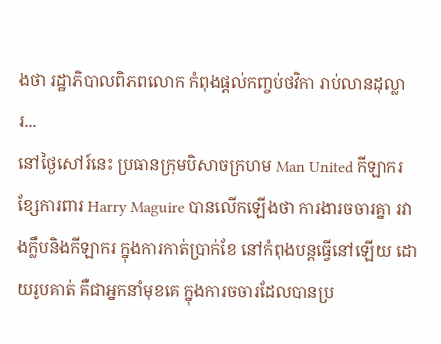ងថា រដ្ឋាភិបាលពិភពលោក កំពុងផ្តល់កញ្ចប់ថវិកា រាប់លានដុល្លារ...
នៅថ្ងៃសៅរ៍នេះ ប្រធានក្រុមបិសាចក្រហម Man United កីឡាករខ្សែការពារ Harry Maguire បានលើកឡើងថា ការងារចចារគ្នា រវាងក្លឹបនិងកីឡាករ ក្នុងការកាត់ប្រាក់ខែ នៅកំពុងបន្តធ្វើនៅឡើយ ដោយរូបគាត់ គឺជាអ្នកនាំមុខគេ ក្នុងការចចារដែលបានប្រ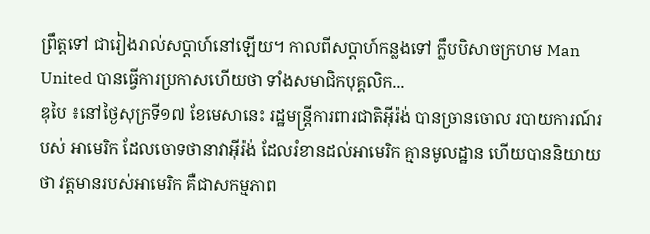ព្រឹត្តទៅ ជារៀងរាល់សប្តាហ៍នៅឡើយ។ កាលពីសប្តាហ៍កន្លងទៅ ក្លឹបបិសាចក្រហម Man United បានធ្វើការប្រកាសហើយថា ទាំងសមាជិកបុគ្គលិក...
ឌុបៃ ៖នៅថ្ងៃសុក្រទី១៧ ខែមេសានេះ រដ្ឋមន្ត្រីការពារជាតិអ៊ីរ៉ង់ បានច្រានចោល របាយការណ៍របស់ អាមេរិក ដែលចោទថានាវាអ៊ីរ៉ង់ ដែលរំខានដល់អាមេរិក គ្មានមូលដ្ឋាន ហើយបាននិយាយថា វត្តមានរបស់អាមេរិក គឺជាសកម្មភាព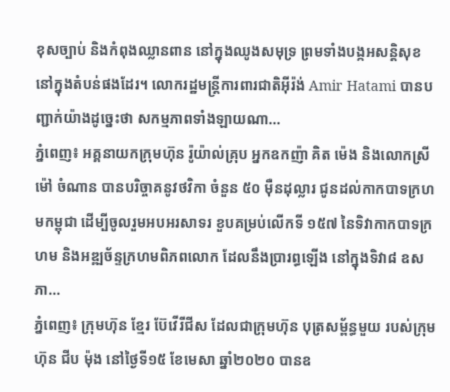ខុសច្បាប់ និងកំពុងឈ្លានពាន នៅក្នុងឈូងសមុទ្រ ព្រមទាំងបង្កអសន្តិសុខ នៅក្នុងតំបន់ផងដែរ។ លោករដ្ឋមន្ត្រីការពារជាតិអ៊ីរ៉ង់ Amir Hatami បានបញ្ជាក់យ៉ាងដូច្នេះថា សកម្មភាពទាំងឡាយណា...
ភ្នំពេញ៖ អគ្គនាយកក្រុមហ៊ុន រ៉ូយ៉ាល់គ្រុប អ្នកឧកញ៉ា គិត ម៉េង និងលោកស្រី ម៉ៅ ចំណាន បានបរិច្ចាគនូវថវិកា ចំនួន ៥០ ម៉ឺនដុល្លារ ជូនដល់កាកបាទក្រហមកម្ពុជា ដើម្បីចូលរួមអបអរសាទរ ខួបគម្រប់លើកទី ១៥៧ នៃទិវាកាកបាទក្រហម និងអឌ្ឍច័ន្ទក្រហមពិភពលោក ដែលនឹងប្រារព្ធឡើង នៅក្នុងទិវា៨ ឧសភា...
ភ្នំពេញ៖ ក្រុមហ៊ុន ខ្មែរ ប៊ែវើរីជីស ដែលជាក្រុមហ៊ុន បុត្រសម្ព័ន្ធមួយ របស់ក្រុមហ៊ុន ជីប ម៉ុង នៅថ្ងៃទី១៥ ខែមេសា ឆ្នាំ២០២០ បានឧ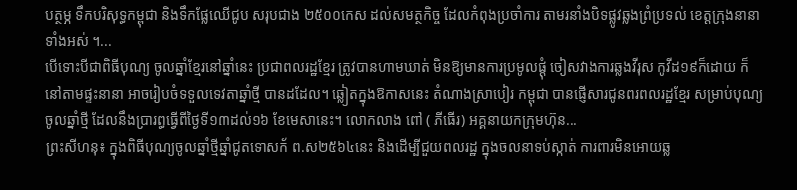បត្ថម្ភ ទឹកបរិសុទ្ធកម្ពុជា និងទឹកផ្លែឈើជូប សរុបជាង ២៥០០កេស ដល់សមត្ថកិច្ច ដែលកំពុងប្រចាំការ តាមរនាំងបិទផ្លូវឆ្លងព្រំប្រទល់ ខេត្តក្រុងនានាទាំងអស់ ។...
បើទោះបីជាពិធីបុណ្យ ចូលឆ្នាំខ្មែរនៅឆ្នាំនេះ ប្រជាពលរដ្ឋខ្មែរ ត្រូវបានហាមឃាត់ មិនឱ្យមានការប្រមូលផ្តុំ ចៀសវាងការឆ្លងវីរុស កូវីដ១៩ក៏ដោយ ក៏នៅតាមផ្ទះនានា អាចរៀបចំទទួលទេវតាឆ្នាំថ្មី បានដដែល។ ឆ្លៀតក្នុងឱកាសនេះ តំណាងស្រាបៀរ កម្ពុជា បានផ្ញើសារជូនពរពលរដ្ឋខ្មែរ សម្រាប់បុណ្យចូលឆ្នាំថ្មី ដែលនឹងប្រារព្ធធ្វើពីថ្ងៃទី១៣ដល់១៦ ខែមេសានេះ។ លោកលាង ពៅ ( ភីធើរ) អគ្គនាយកក្រុមហ៊ុន...
ព្រះសីហនុ៖ ក្នុងពិធីបុណ្យចូលឆ្នាំថ្មីឆ្នាំជូតទោសក័ ព.ស២៥៦៤នេះ និងដើម្បីជួយពលរដ្ឋ ក្នុងចលនាទប់ស្កាត់ ការពារមិនអោយឆ្ល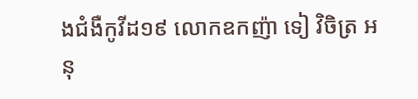ងជំងឺកូវីដ១៩ លោកឧកញ៉ា ទៀ វិចិត្រ អនុ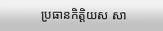ប្រធានកិត្តិយស សា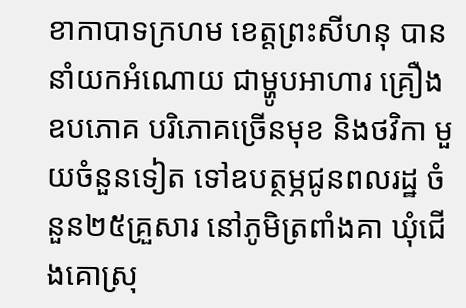ខាកាបាទក្រហម ខេត្តព្រះសីហនុ បាននាំយកអំណោយ ជាម្ហូបអាហារ គ្រឿងឧបភោគ បរិភោគច្រើនមុខ និងថវិកា មួយចំនួនទៀត ទៅឧបត្ថម្ភជូនពលរដ្ឋ ចំនួន២៥គ្រួសារ នៅភូមិត្រពាំងគា ឃុំជើងគោស្រុ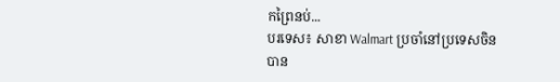កព្រៃនប់...
បរទេស៖ សាខា Walmart ប្រចាំនៅប្រទេសចិន បាន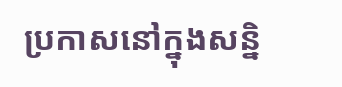ប្រកាសនៅក្នុងសន្និ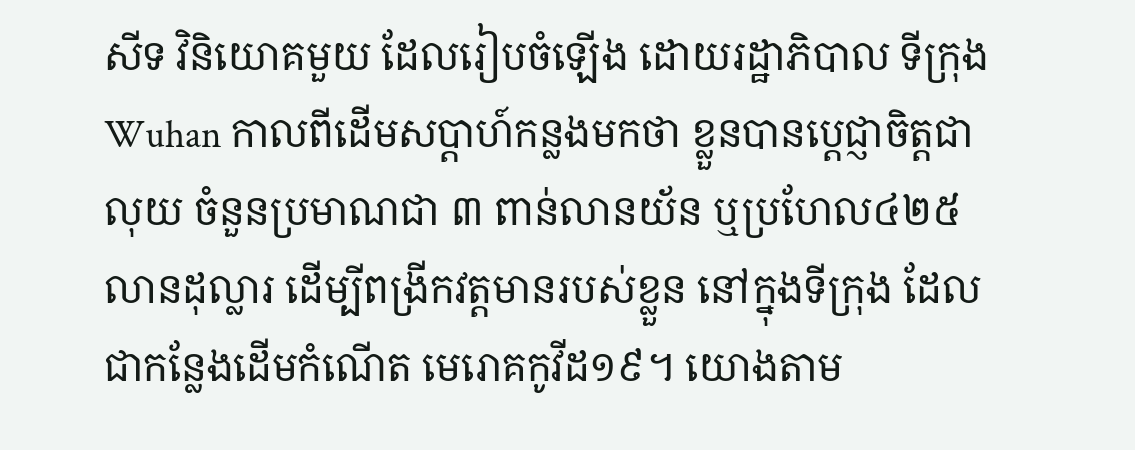សីទ វិនិយោគមួយ ដែលរៀបចំឡើង ដោយរដ្ឋាភិបាល ទីក្រុង Wuhan កាលពីដើមសប្តាហ៍កន្លងមកថា ខ្លួនបានប្តេជ្ញាចិត្តជាលុយ ចំនួនប្រមាណជា ៣ ពាន់លានយ័ន ឬប្រហែល៤២៥ លានដុល្លារ ដើម្បីពង្រីកវត្តមានរបស់ខ្លួន នៅក្នុងទីក្រុង ដែលជាកន្លែងដើមកំណើត មេរោគកូវីដ១៩។ យោងតាម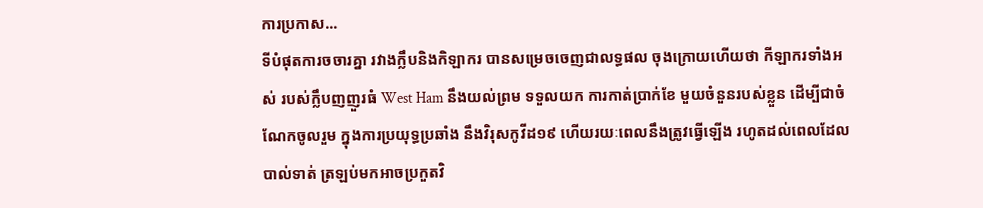ការប្រកាស...
ទីបំផុតការចចារគ្នា រវាងក្លឹបនិងកិឡាករ បានសម្រេចចេញជាលទ្ធផល ចុងក្រោយហើយថា កីឡាករទាំងអស់ របស់ក្លឹបញញួរធំ West Ham នឹងយល់ព្រម ទទួលយក ការកាត់ប្រាក់ខែ មួយចំនួនរបស់ខ្លួន ដើម្បីជាចំណែកចូលរួម ក្នុងការប្រយុទ្ធប្រឆាំង នឹងវិរុសកូវីដ១៩ ហើយរយៈពេលនឹងត្រូវធ្វើឡើង រហូតដល់ពេលដែលបាល់ទាត់ ត្រឡប់មកអាចប្រកួតវិ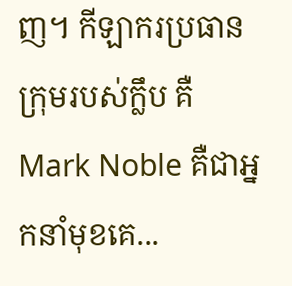ញ។ កីឡាករប្រធានក្រុមរបស់ក្លឹប គឺMark Noble គឺជាអ្នកនាំមុខគេ...